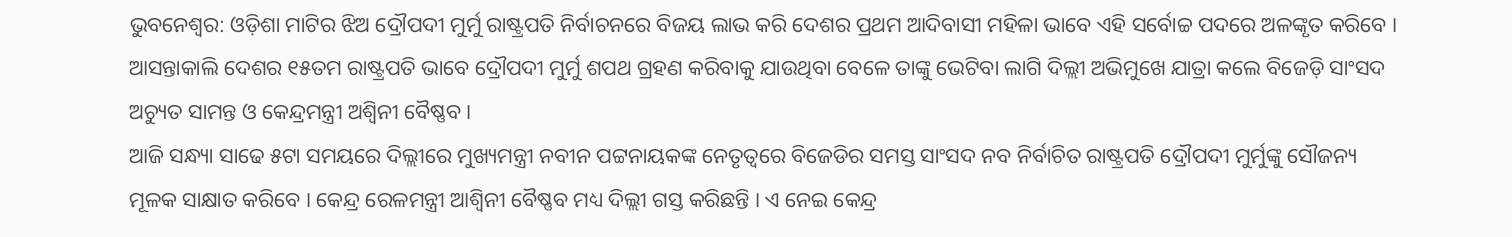ଭୁବନେଶ୍ବର: ଓଡ଼ିଶା ମାଟିର ଝିଅ ଦ୍ରୌପଦୀ ମୁର୍ମୁ ରାଷ୍ଟ୍ରପତି ନିର୍ବାଚନରେ ବିଜୟ ଲାଭ କରି ଦେଶର ପ୍ରଥମ ଆଦିବାସୀ ମହିଳା ଭାବେ ଏହି ସର୍ବୋଚ୍ଚ ପଦରେ ଅଳଙ୍କୃତ କରିବେ । ଆସନ୍ତାକାଲି ଦେଶର ୧୫ତମ ରାଷ୍ଟ୍ରପତି ଭାବେ ଦ୍ରୌପଦୀ ମୁର୍ମୁ ଶପଥ ଗ୍ରହଣ କରିବାକୁ ଯାଉଥିବା ବେଳେ ତାଙ୍କୁ ଭେଟିବା ଲାଗି ଦିଲ୍ଲୀ ଅଭିମୁଖେ ଯାତ୍ରା କଲେ ବିଜେଡ଼ି ସାଂସଦ ଅଚ୍ୟୁତ ସାମନ୍ତ ଓ କେନ୍ଦ୍ରମନ୍ତ୍ରୀ ଅଶ୍ବିନୀ ବୈଷ୍ଣବ ।
ଆଜି ସନ୍ଧ୍ୟା ସାଢେ ୫ଟା ସମୟରେ ଦିଲ୍ଲୀରେ ମୁଖ୍ୟମନ୍ତ୍ରୀ ନବୀନ ପଟ୍ଟନାୟକଙ୍କ ନେତୃତ୍ବରେ ବିଜେଡିର ସମସ୍ତ ସାଂସଦ ନବ ନିର୍ବାଚିତ ରାଷ୍ଟ୍ରପତି ଦ୍ରୌପଦୀ ମୁର୍ମୁଙ୍କୁ ସୌଜନ୍ୟ ମୂଳକ ସାକ୍ଷାତ କରିବେ । କେନ୍ଦ୍ର ରେଳମନ୍ତ୍ରୀ ଆଶ୍ଵିନୀ ବୈଷ୍ଣବ ମଧ୍ୟ ଦିଲ୍ଲୀ ଗସ୍ତ କରିଛନ୍ତି । ଏ ନେଇ କେନ୍ଦ୍ର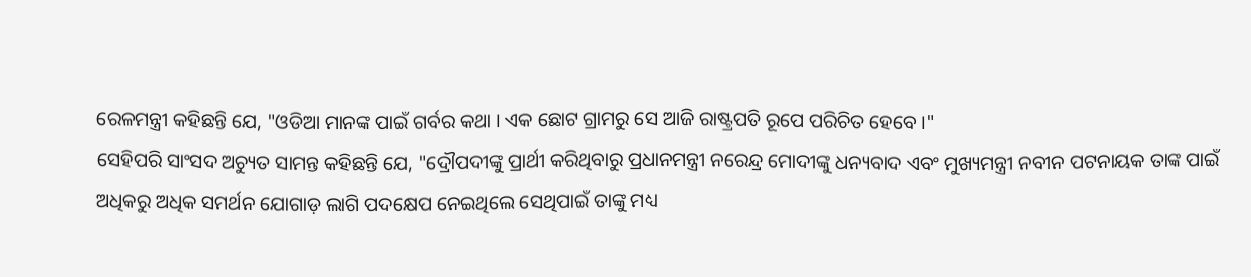ରେଳମନ୍ତ୍ରୀ କହିଛନ୍ତି ଯେ, "ଓଡିଆ ମାନଙ୍କ ପାଇଁ ଗର୍ବର କଥା । ଏକ ଛୋଟ ଗ୍ରାମରୁ ସେ ଆଜି ରାଷ୍ଟ୍ରପତି ରୂପେ ପରିଚିତ ହେବେ ।"
ସେହିପରି ସାଂସଦ ଅଚ୍ୟୁତ ସାମନ୍ତ କହିଛନ୍ତି ଯେ, "ଦ୍ରୌପଦୀଙ୍କୁ ପ୍ରାର୍ଥୀ କରିଥିବାରୁ ପ୍ରଧାନମନ୍ତ୍ରୀ ନରେନ୍ଦ୍ର ମୋଦୀଙ୍କୁ ଧନ୍ୟବାଦ ଏବଂ ମୁଖ୍ୟମନ୍ତ୍ରୀ ନବୀନ ପଟନାୟକ ତାଙ୍କ ପାଇଁ ଅଧିକରୁ ଅଧିକ ସମର୍ଥନ ଯୋଗାଡ଼ ଲାଗି ପଦକ୍ଷେପ ନେଇଥିଲେ ସେଥିପାଇଁ ତାଙ୍କୁ ମଧ୍ୟ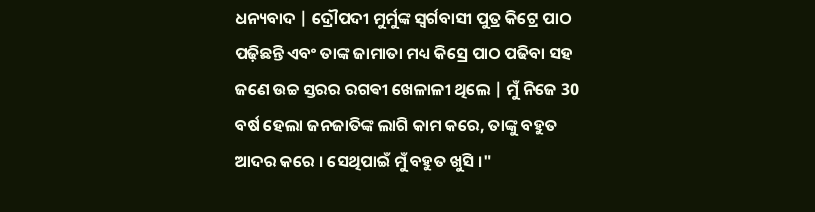ଧନ୍ୟବାଦ | ଦ୍ରୌପଦୀ ମୁର୍ମୁଙ୍କ ସ୍ଵର୍ଗବାସୀ ପୁତ୍ର କିଟ୍ରେ ପାଠ ପଢ଼ିଛନ୍ତି ଏବଂ ତାଙ୍କ ଜାମାତା ମଧ୍ୟ କିସ୍ରେ ପାଠ ପଢିବା ସହ ଜଣେ ଉଚ୍ଚ ସ୍ତରର ରଗଵୀ ଖେଳାଳୀ ଥିଲେ | ମୁଁ ନିଜେ 30 ବର୍ଷ ହେଲା ଜନଜାତିଙ୍କ ଲାଗି କାମ କରେ, ତାଙ୍କୁ ବହୁତ ଆଦର କରେ । ସେଥିପାଇଁ ମୁଁ ବହୁତ ଖୁସି ।"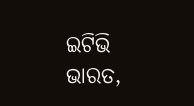ଇଟିଭି ଭାରତ,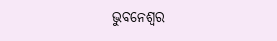ଭୁବନେଶ୍ବର